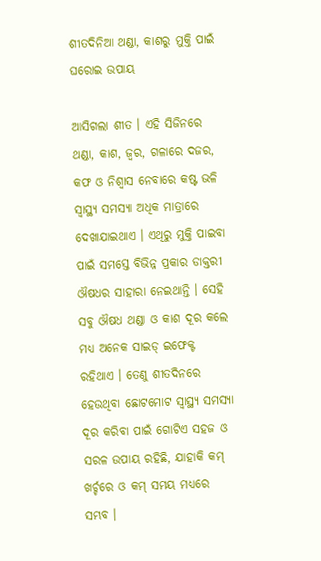ଶୀତଦିନିଆ ଥଣ୍ଡା, କାଶରୁ ମୁକ୍ତି ପାଇଁ ଘରୋଇ ଉପାୟ

ଆସିଗଲା ଶୀତ । ଏହି ସିଜିନରେ ଥଣ୍ଡା, କାଶ, ଜ୍ୱର, ଗଳାରେ ଦଜର, କଫ ଓ ନିଶ୍ୱାସ ନେବାରେ କଷ୍ଟ ଭଳି ସ୍ୱାସ୍ଥ୍ୟ ସମସ୍ୟା ଅଧିକ ମାତ୍ରାରେ ଦେଖାଯାଇଥାଏ । ଏଥିରୁ ମୁକ୍ତି ପାଇବା ପାଇଁ ସମସ୍ତେ ବିଭିନ୍ନ ପ୍ରକାର ଡାକ୍ତରୀ ଔଷଧର ସାହାରା ନେଇଥାନ୍ତି । ସେହି ସବୁ ଔଷଧ ଥଣ୍ଡା ଓ କାଶ ଦୂର କଲେ ମଧ୍ୟ ଅନେକ ସାଇଡ୍ ଇଫେକ୍ଟ ରହିଥାଏ । ତେଣୁ ଶୀତଦିନରେ ହେଉଥିବା ଛୋଟମୋଟ ସ୍ୱାସ୍ଥ୍ୟ ସମସ୍ୟା ଦୂର କରିବା ପାଇଁ ଗୋଟିଏ ସହଜ ଓ ସରଳ ଉପାୟ ରହିଛି, ଯାହାକି କମ୍ ଖର୍ଚ୍ଚରେ ଓ କମ୍ ସମୟ ମଧ୍ୟରେ ସମ୍ଭବ ।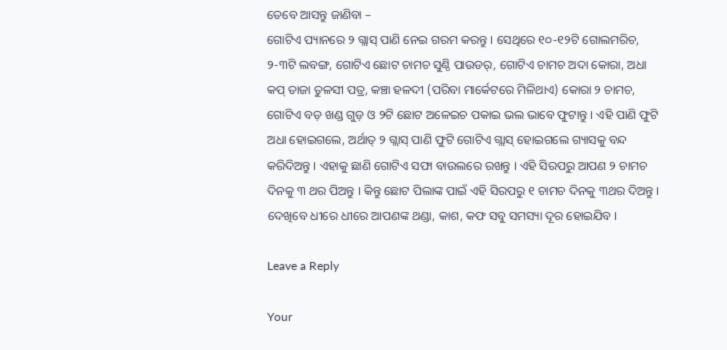ତେବେ ଆସନ୍ତୁ ଜାଣିବା –
ଗୋଟିଏ ପ୍ୟାନରେ ୨ ଗ୍ଲାସ୍ ପାଣି ନେଇ ଗରମ କରନ୍ତୁ । ସେଥିରେ ୧୦-୧୨ଟି ଗୋଲମରିଚ, ୨-୩ଟି ଲବଙ୍ଗ, ଗୋଟିଏ ଛୋଟ ଚାମଚ ସୁଣ୍ଠି ପାଉଡର୍, ଗୋଟିଏ ଚାମଚ ଅଦା କୋରା, ଅଧା କପ୍ ତାଜା ତୁଳସୀ ପତ୍ର, କଞ୍ଚା ହଳଦୀ (ପରିବା ମାର୍କେଟରେ ମିଳିଥାଏ) କୋରା ୨ ଚାମଚ, ଗୋଟିଏ ବଡ଼ ଖଣ୍ଡ ଗୁଡ଼ ଓ ୨ଟି ଛୋଟ ଅଳେଇଚ ପକାଇ ଭଲ ଭାବେ ଫୁଟାନ୍ତୁ । ଏହି ପାଣି ଫୁଟି ଅଧା ହୋଇଗଲେ, ଅର୍ଥାତ୍ ୨ ଗ୍ଲାସ୍ ପାଣି ଫୁଟି ଗୋଟିଏ ଗ୍ଲାସ୍ ହୋଇଗଲେ ଗ୍ୟାସକୁ ବନ୍ଦ କରିଦିଅନ୍ତୁ । ଏହାକୁ ଛାଣି ଗୋଟିଏ ସଫା ବାଉଲରେ ରଖନ୍ତୁ । ଏହି ସିରପରୁ ଆପଣ ୨ ଚାମଚ ଦିନକୁ ୩ ଥର ପିଅନ୍ତୁ । କିନ୍ତୁ ଛୋଟ ପିଲାଙ୍କ ପାଇଁ ଏହି ସିରପରୁ ୧ ଚାମଚ ଦିନକୁ ୩ଥର ଦିଅନ୍ତୁ । ଦେଖିବେ ଧୀରେ ଧୀରେ ଆପଣଙ୍କ ଥଣ୍ଡା, କାଶ, କଫ ସବୁ ସମସ୍ୟା ଦୂର ହୋଇଯିବ ।

Leave a Reply

Your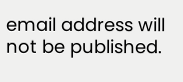email address will not be published.